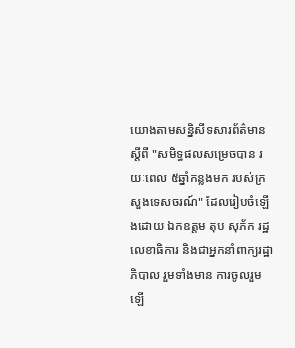យោងតាមសន្និសីទសារព័ត៌មាន ស្ដីពី "សមិទ្ធផលសម្រេចបាន រយៈពេល ៥ឆ្នាំកន្លងមក របស់ក្រសួងទេសចរណ៍" ដែលរៀបចំឡើងដោយ ឯកឧត្ដម តុប សុភ័ក រដ្ឋលេខាធិការ និងជាអ្នកនាំពាក្យរដ្ឋាភិបាល រួមទាំងមាន ការចូលរួមឡើ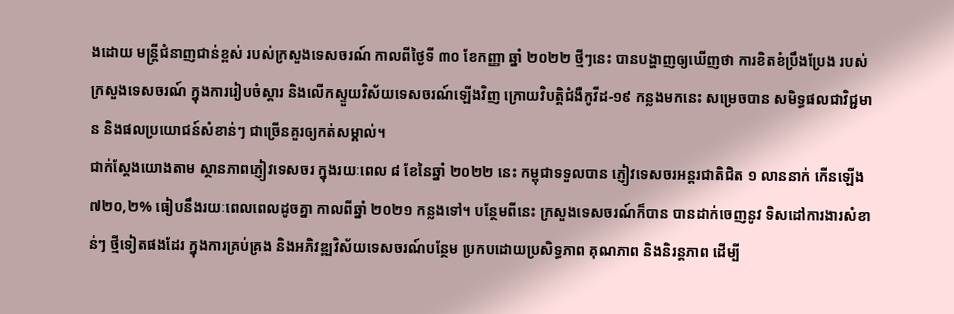ងដោយ មន្ដ្រីជំនាញជាន់ខ្ពស់ របស់ក្រសួងទេសចរណ៍ កាលពីថ្ងៃទី ៣០ ខែកញ្ញា ឆ្នាំ ២០២២ ថ្មីៗនេះ បានបង្ហាញឲ្យឃើញថា ការខិតខំប្រឹងប្រែង របស់ក្រសួងទេសចរណ៍ ក្នុងការរៀបចំស្ដារ និងលើកស្ទួយវិស័យទេសចរណ៍ឡើងវិញ ក្រោយវិបត្ដិជំងឺកូវីដ-១៩ កន្លងមកនេះ សម្រេចបាន សមិទ្ធផលជាវិជ្ជមាន និងផលប្រយោជន៍សំខាន់ៗ ជាច្រើនគួរឲ្យកត់សម្គាល់។
ជាក់ស្ដែងយោងតាម ស្ថានភាពភ្ញៀវទេសចរ ក្នុងរយៈពេល ៨ ខែនៃឆ្នាំ ២០២២ នេះ កម្ពុជាទទួលបាន ភ្ញៀវទេសចរអន្ដរជាតិជិត ១ លាននាក់ កើនឡើង ៧២០,២% ធៀបនឹងរយៈពេលពេលដូចគ្នា កាលពីឆ្នាំ ២០២១ កន្លងទៅ។ បន្ថែមពីនេះ ក្រសួងទេសចរណ៍ក៏បាន បានដាក់ចេញនូវ ទិសដៅការងារសំខាន់ៗ ថ្មីទៀតផងដែរ ក្នុងការគ្រប់គ្រង និងអភិវឌ្ឍវិស័យទេសចរណ៍បន្ថែម ប្រកបដោយប្រសិទ្ធភាព គុណភាព និងនិរន្ដភាព ដើម្បី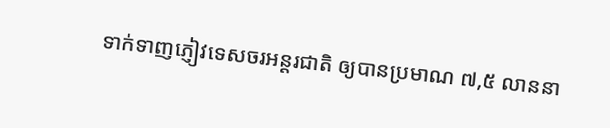ទាក់ទាញភ្ញៀវទេសចរអន្ដរជាតិ ឲ្យបានប្រមាណ ៧,៥ លាននា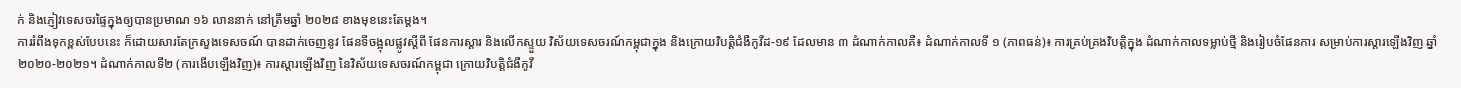ក់ និងភ្ញៀវទេសចរផ្ទៃក្នុងឲ្យបានប្រមាណ ១៦ លាននាក់ នៅត្រឹមឆ្នាំ ២០២៨ ខាងមុខនេះតែម្ដង។
ការរំពឹងទុកខ្ពស់បែបនេះ ក៏ដោយសារតែក្រសួងទេសចណ៍ បានដាក់ចេញនូវ ផែនទីចង្អុលផ្លូវស្ដីពី ផែនការស្ដារ និងលើកស្ទួយ វិស័យទេសចរណ៍កម្ពុជាក្នុង និងក្រោយវិបត្ដិជំងឺកូវីដ-១៩ ដែលមាន ៣ ដំណាក់កាលគឺ៖ ដំណាក់កាលទី ១ (ភាពធន់)៖ ការគ្រប់គ្រងវិបត្ដិក្នុង ដំណាក់កាលទម្លាប់ថ្មី និងរៀបចំផែនការ សម្រាប់ការស្ដារឡើងវិញ ឆ្នាំ ២០២០-២០២១។ ដំណាក់កាលទី២ (ការងើបឡើងវិញ)៖ ការស្ដារឡើងវិញ នៃវិស័យទេសចរណ៍កម្ពុជា ក្រោយវិបត្ដិជំងឺកូវី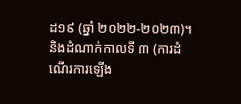ដ១៩ (ឆ្នាំ ២០២២-២០២៣)។ និងដំណាក់កាលទី ៣ (ការដំណើរការឡើង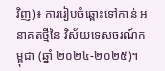វិញ)៖ ការរៀបចំឆ្ពោះទៅកាន់ អនាគតថ្មីនៃ វិស័យទេសចរណ៍កម្ពុជា (ឆ្នាំ ២០២៤-២០២៥)។